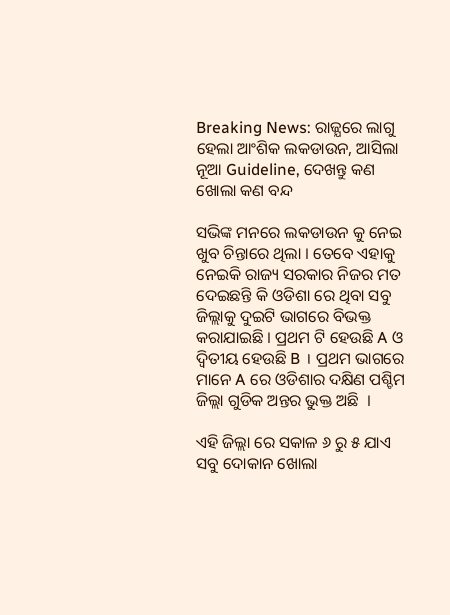Breaking News: ରାଜ୍ଯରେ ଲାଗୁ ହେଲା ଆଂଶିକ ଲକଡାଉନ, ଆସିଲା ନୂଆ Guideline, ଦେଖନ୍ତୁ କଣ ଖୋଲା କଣ ବନ୍ଦ

ସଭିଙ୍କ ମନରେ ଲକଡାଉନ କୁ ନେଇ ଖୁବ ଚିନ୍ତାରେ ଥିଲା । ତେବେ ଏହାକୁ ନେଇକି ରାଜ୍ୟ ସରକାର ନିଜର ମତ ଦେଇଛନ୍ତି କି ଓଡିଶା ରେ ଥିବା ସବୁ ଜିଲ୍ଲାକୁ ଦୁଇଟି ଭାଗରେ ବିଭକ୍ତ କରାଯାଇଛି । ପ୍ରଥମ ଟି ହେଉଛି A ଓ ଦ୍ଵିତୀୟ ହେଉଛି B । ପ୍ରଥମ ଭାଗରେ ମାନେ A ରେ ଓଡିଶାର ଦକ୍ଷିଣ ପଶ୍ଚିମ ଜିଲ୍ଲା ଗୁଡିକ ଅନ୍ତର ଭୁକ୍ତ ଅଛି  ।

ଏହି ଜିଲ୍ଲା ରେ ସକାଳ ୬ ରୁ ୫ ଯାଏ ସବୁ ଦୋକାନ ଖୋଲା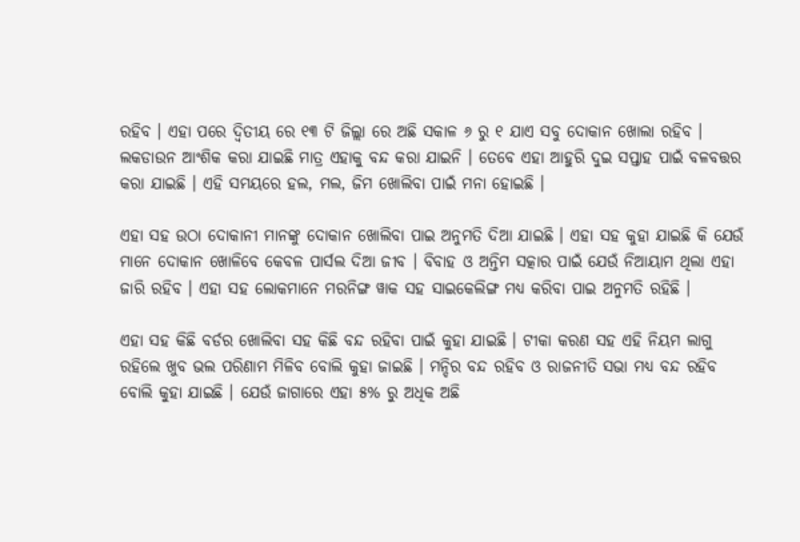ରହିବ । ଏହା ପରେ ଦ୍ଵିତୀୟ ରେ ୧୩ ଟି ଜିଲ୍ଲା ରେ ଅଛି ସକାଳ ୬ ରୁ ୧ ଯାଏ ସବୁ ଦୋକାନ ଖୋଲା ରହିବ । ଲକଡାଉନ ଆଂଶିକ କରା ଯାଇଛି ମାତ୍ର ଏହାକୁ ବନ୍ଦ କରା ଯାଇନି । ତେବେ ଏହା ଆହୁରି ଦୁଇ ସପ୍ତାହ ପାଇଁ ବଳବତ୍ତର କରା ଯାଇଛି । ଏହି ସମୟରେ ହଲ, ମଲ, ଜିମ ଖୋଲିବା ପାଇଁ ମନା ହୋଇଛି ।

ଏହା ସହ ଉଠା ଦୋକାନୀ ମାନଙ୍କୁ ଦୋକାନ ଖୋଲିବା ପାଇ ଅନୁମତି ଦିଆ ଯାଇଛି । ଏହା ସହ କୁହା ଯାଇଛି କି ଯେଉଁ ମାନେ ଦୋକାନ ଖୋଳିବେ କେବଳ ପାର୍ସଲ ଦିଆ ଜୀବ । ବିବାହ ଓ ଅନ୍ତିମ ସତ୍କାର ପାଇଁ ଯେଉଁ ନିଆୟାମ ଥିଲା ଏହା ଜାରି ରହିବ । ଏହା ସହ ଲୋକମାନେ ମରନିଙ୍ଗ ୱାକ ସହ ସାଇକେଲିଙ୍ଗ ମଧ୍ୟ କରିବା ପାଇ ଅନୁମତି ରହିଛି ।

ଏହା ସହ କିଛି ବର୍ଡର ଖୋଲିବା ସହ କିଛି ବନ୍ଦ ରହିବା ପାଇଁ କୁହା ଯାଇଛି । ଟୀକା କରଣ ସହ ଏହି ନିୟମ ଲାଗୁ ରହିଲେ ଖୁବ ଭଲ ପରିଣାମ ମିଳିବ ବୋଲି କୁହା ଜାଇଛି । ମନ୍ଦିର ବନ୍ଦ ରହିବ ଓ ରାଜନୀତି ସଭା ମଧ୍ୟ ବନ୍ଦ ରହିବ ବୋଲି କୁହା ଯାଇଛି । ଯେଉଁ ଜାଗାରେ ଏହା ୫% ରୁ ଅଧିକ ଅଛି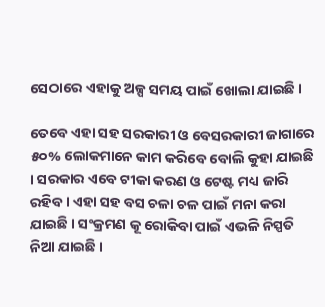ସେଠାରେ ଏହାକୁ ଅଳ୍ପ ସମୟ ପାଇଁ ଖୋଲା ଯାଇଛି ।

ତେବେ ଏହା ସହ ସରକାରୀ ଓ ବେସରକାରୀ ଜାଗାରେ ୫୦% ଲୋକମାନେ କାମ କରିବେ ବୋଲି କୁହା ଯାଇଛି । ସରକାର ଏବେ ଟୀକା କରଣ ଓ ଟେଷ୍ଟ ମଧ୍ୟ ଜାରି ରହିବ । ଏହା ସହ ବସ ଚଳା ଚଳ ପାଇଁ ମନା କରା ଯାଇଛି । ସଂକ୍ରମଣ କୂ ରୋକିବା ପାଇଁ ଏଭଳି ନିସ୍ପତି ନିଆ ଯାଇଛି ।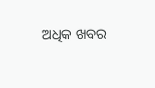ଅଧିକ ଖବର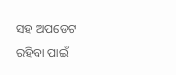ସହ ଅପଡେଟ ରହିବା ପାଇଁ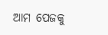ଆମ ପେଜକୁ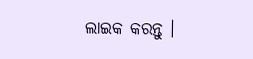ଲାଇକ କରନ୍ତୁ ।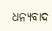ଧନ୍ୟବାଦ